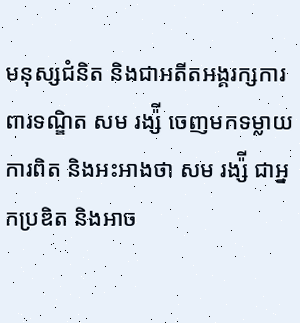មនុស្សជំនិត និងជាអតីតអង្គរក្សការពារទណ្ឌិត សម រង្ស៉ី ចេញមកទម្លាយការពិត និងអះអាងថា សម រង្ស៉ី ជាអ្នកប្រឌិត និងអាច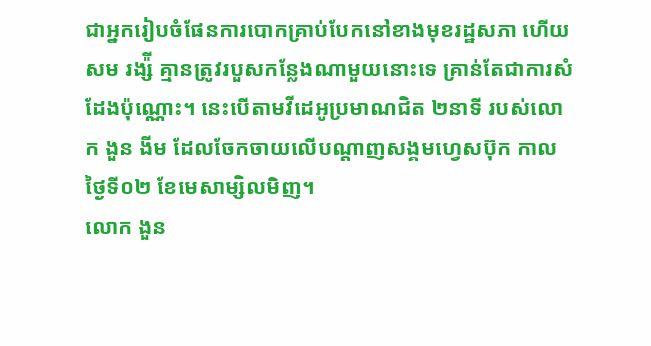ជាអ្នករៀបចំផែនការបោកគ្រាប់បែកនៅខាងមុខរដ្ឋសភា ហើយ សម រង្ស៉ី គ្មានត្រូវរបួសកន្លែងណាមួយនោះទេ គ្រាន់តែជាការសំដែងប៉ុណ្ណោះ។ នេះបើតាមវីដេអូប្រមាណជិត ២នាទី របស់លោក ងួន ងីម ដែលចែកចាយលើបណ្ដាញសង្គមហ្វេសប៊ុក កាលថ្ងៃទី០២ ខែមេសាម្សិលមិញ។
លោក ងួន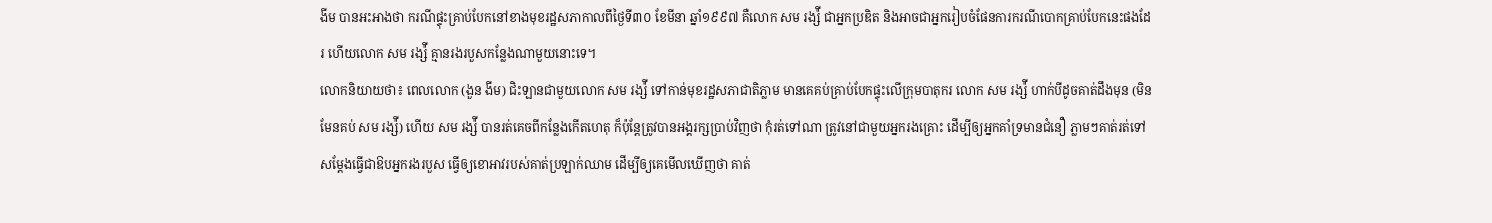ងីម បានអះអាងថា ករណីផ្ទុះគ្រាប់បែកនៅខាងមុខរដ្ឋសភាកាលពីថ្ងៃទី៣០ ខែមីនា ឆ្នាំ១៩៩៧ គឺលោក សម រង្ស៉ី ជាអ្នកប្រឌិត និងអាចជាអ្នករៀបចំផែនការករណីបោកគ្រាប់បែកនេះផងដែរ ហើយលោក សម រង្ស៉ី គ្មានរងរបួសកន្លែងណាមួយនោះទេ។
លោកនិយាយថា៖ ពេលលោក (ងួន ងីម) ជិះឡានជាមួយលោក សម រង្ស៉ី ទៅកាន់មុខរដ្ឋសភាជាតិភ្លាម មានគេគប់គ្រាប់បែកផ្ទុះលើក្រុមបាតុករ លោក សម រង្ស៉ី ហាក់បីដូចគាត់ដឹងមុន (មិនមែនគប់ សម រង្ស៉ី) ហើយ សម រង្ស៉ី បានរត់គេចពីកន្លែងកើតហេតុ ក៏ប៉ុន្តែត្រូវបានអង្គរក្សប្រាប់វិញថា កុំរត់ទៅណា ត្រូវនៅជាមួយអ្នករងគ្រោះ ដើម្បីឲ្យអ្នកគាំទ្រមានជំនឿ ភ្លាមៗគាត់រត់ទៅសម្តែងធ្វើជាឱបអ្នករងរបួស ធ្វើឲ្យខោអាវរបស់គាត់ប្រឡាក់ឈាម ដើម្បីឲ្យគេមើលឃើញថា គាត់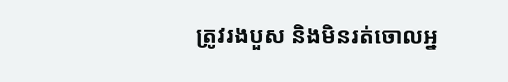ត្រូវរងបួស និងមិនរត់ចោលអ្ន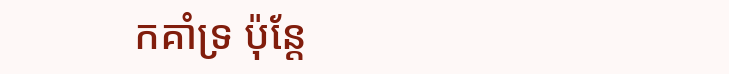កគាំទ្រ ប៉ុន្តែ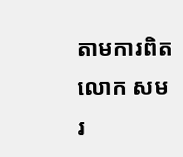តាមការពិតលោក សម រ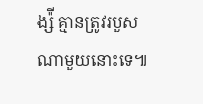ង្ស៉ី គ្មានត្រូវរបួសណាមួយនោះទេ៕